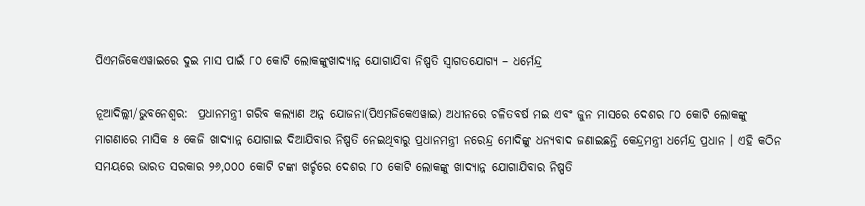ପିଏମଜିକେଏୱାଇରେ ଦୁଇ ମାସ ପାଇଁ ୮୦ କୋଟି ଲୋକଙ୍କୁଖାଦ୍ୟାନ୍ନ ଯୋଗାଯିବା ନିଷ୍ପତି ସ୍ୱାଗତଯୋଗ୍ୟ – ଧର୍ମେନ୍ଦ୍ର

ନୂଆଦିଲ୍ଲୀ/ଭୁବନେଶ୍ୱର:  ପ୍ରଧାନମନ୍ତ୍ରୀ ଗରିବ କଲ୍ୟାଣ ଅନ୍ନ ଯୋଜନା(ପିଏମଜିକେଏୱାଇ) ଅଧୀନରେ ଚଳିତବର୍ଷ ମଇ ଏବଂ ଜୁନ ମାସରେ ଦେଶର ୮୦ କୋଟି ଲୋକଙ୍କୁ ମାଗଣାରେ ମାସିକ ୫ କେଜି ଖାଦ୍ୟାନ୍ନ ଯୋଗାଇ ଦିଆଯିବାର ନିଷ୍ପତି ନେଇଥିବାରୁ ପ୍ରଧାନମନ୍ତ୍ରୀ ନରେନ୍ଦ୍ର ମୋଦିଙ୍କୁ ଧନ୍ୟବାଦ ଜଣାଇଛନ୍ତି କେନ୍ଦ୍ରମନ୍ତ୍ରୀ ଧର୍ମେନ୍ଦ୍ର ପ୍ରଧାନ । ଏହି କଠିନ ସମୟରେ ଭାରତ ସରକାର ୨୬,୦୦୦ କୋଟି ଟଙ୍କା ଖର୍ଚ୍ଚରେ ଦେଶର ୮୦ କୋଟି ଲୋକଙ୍କୁ ଖାଦ୍ୟାନ୍ନ ଯୋଗାଯିବାର ନିଷ୍ପତି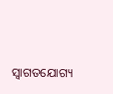ସ୍ୱାଗତଯୋଗ୍ୟ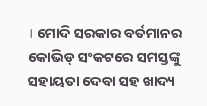। ମୋଦି ସରକାର ବର୍ତମାନର କୋଭିଡ୍ ସଂକଟରେ ସମସ୍ତଙ୍କୁ ସହାୟତା ଦେବା ସହ ଖାଦ୍ୟ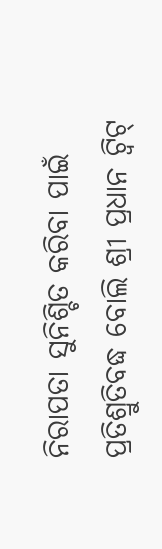ନିରାପତା ସୁନିଶ୍ଚିତ କରିବା ପାଇଁ ପ୍ରତିଶ୍ରୁତିବଦ୍ଧ ବୋଲି ଶ୍ରୀ ପ୍ରଧାନ ଟ୍ୱିଟ୍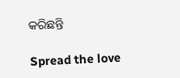କରିଛନ୍ତି

Spread the love